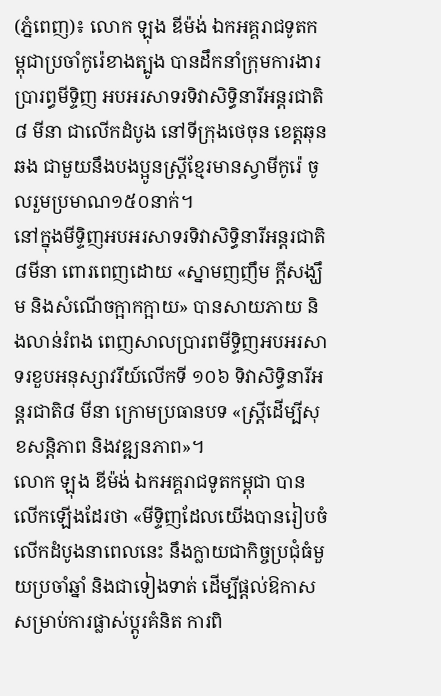(ភ្នំពេញ)៖ លោក ឡុង ឌីម៉ង់ ឯកអគ្គរាជទូតកម្ពុជាប្រចាំកូរ៉េខាងត្បូង បានដឹកនាំក្រុមការងារ ប្រារព្ធមីទ្ទិញ អបអរសាទរទិវាសិទ្ធិនារីអន្ដរជាតិ៨ មីនា ជាលើកដំបូង នៅទីក្រុងថេចុន ខេត្តឆុនឆង ជាមួយនឹងបងប្អូនស្រ្តីខ្មែរមានស្វាមីកូរ៉េ ចូលរួមប្រមាណ១៥០នាក់។
នៅក្នុងមីទ្ទិញអបអរសាទរទិវាសិទ្ធិនារីអន្ដរជាតិ៨មីនា ពោរពេញដោយ «ស្នាមញញឹម ក្ដីសង្ឃឹម និងសំណើចក្អាកក្អាយ» បានសាយភាយ និងលាន់រំពង ពេញសាលប្រារពមីទ្ទិញអបអរសាទរខួបអនុស្សាវរីយ៍លើកទី ១០៦ ទិវាសិទ្ធិនារីអន្ដរជាតិ៨ មីនា ក្រោមប្រធានបទ «ស្រ្តីដើម្បីសុខសន្ដិភាព និងវឌ្ឍនភាព»។
លោក ឡុង ឌីម៉ង់ ឯកអគ្គរាជទូតកម្ពុជា បានលើកឡើងដែរថា «មីទ្ទិញដែលយើងបានរៀបចំលើកដំបូងនាពេលនេះ នឹងក្លាយជាកិច្ចប្រជុំធំមួយប្រចាំឆ្នាំ និងជាទៀងទាត់ ដើម្បីផ្ដល់ឱកាសសម្រាប់ការផ្លាស់ប្ដូរគំនិត ការពិ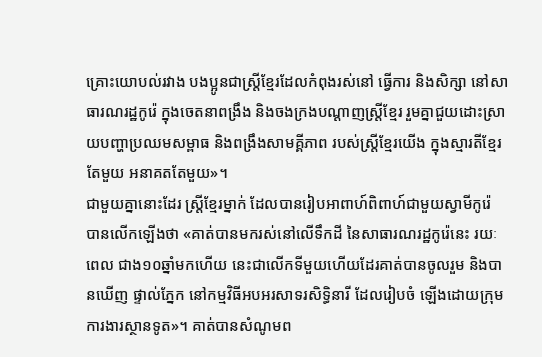គ្រោះយោបល់រវាង បងប្អូនជាស្រ្តីខ្មែរដែលកំពុងរស់នៅ ធ្វើការ និងសិក្សា នៅសាធារណរដ្ឋកូរ៉េ ក្នុងចេតនាពង្រឹង និងចងក្រងបណ្ដាញស្រ្តីខ្មែរ រួមគ្នាជួយដោះស្រាយបញ្ហាប្រឈមសម្ពាធ និងពង្រឹងសាមគ្គីភាព របស់ស្រ្តីខ្មែរយើង ក្នុងស្មារតីខ្មែរតែមួយ អនាគតតែមួយ»។
ជាមួយគ្នានោះដែរ ស្រ្តីខ្មែរម្នាក់ ដែលបានរៀបអាពាហ៍ពិពាហ៍ជាមួយស្វាមីកូរ៉េ បានលើកឡើងថា «គាត់បានមករស់នៅលើទឹកដី នៃសាធារណរដ្ឋកូរ៉េនេះ រយៈពេល ជាង១០ឆ្នាំមកហើយ នេះជាលើកទីមួយហើយដែរគាត់បានចូលរួម និងបានឃើញ ផ្ទាល់ភ្នែក នៅកម្មវិធីអបអរសាទរសិទ្ធិនារី ដែលរៀបចំ ឡើងដោយក្រុមការងារស្ថានទូត»។ គាត់បានសំណូមព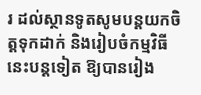រ ដល់ស្ថានទូតសូមបន្ដយកចិត្តទុកដាក់ និងរៀបចំកម្មវិធីនេះបន្ដទៀត ឱ្យបានរៀង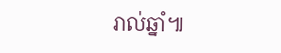រាល់ឆ្នាំ៕